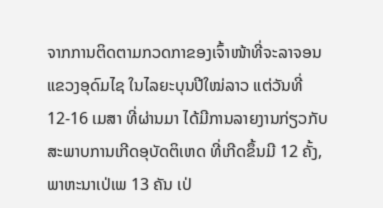ຈາກການຕິດຕາມກວດກາຂອງເຈົ້າໜ້າທີ່ຈະລາຈອນ ແຂວງອຸດົມໄຊ ໃນໄລຍະບຸນປີໃໝ່ລາວ ແຕ່ວັນທີ່ 12-16 ເມສາ ທີ່ຜ່ານມາ ໄດ້ມີການລາຍງານກ່ຽວກັບສະພາບການເກີດອຸບັດຕິເຫດ ທີ່ເກີດຂຶ້ນມີ 12 ຄັ້ງ, ພາຫະນາເປ່ເພ 13 ຄັນ ເປ່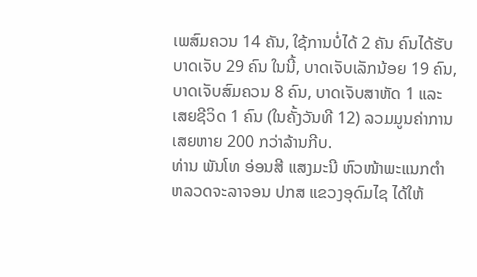ເພສົມຄວນ 14 ຄັນ, ໃຊ້ການບໍ່ໄດ້ 2 ຄັນ ຄົນໄດ້ຮັບບາດເຈັບ 29 ຄົນ ໃນນີ້, ບາດເຈັບເລັກນ້ອຍ 19 ຄົນ, ບາດເຈັບສົມຄວນ 8 ຄົນ, ບາດເຈັບສາຫັດ 1 ແລະ ເສຍຊີວິດ 1 ຄົນ (ໃນຄັ້ງວັນທີ 12) ລວມມູນຄ່າການເສຍຫາຍ 200 ກວ່າລ້ານກີບ.
ທ່ານ ພັນໂທ ອ່ອນສີ ແສງມະນີ ຫົວໜ້າພະແນກຕຳຫລວດຈະລາຈອນ ປກສ ແຂວງອຸດົມໄຊ ໄດ້ໃຫ້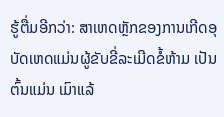ຮູ້ຕື່ມອີກວ່າ: ສາເຫດຫຼັກຂອງການເກີດອຸບັດເຫດແມ່ນຜູ້ຂັບຂີ່ລະເມີດຂໍ້ຫ້າມ ເປັນຕົ້ນແມ່ນ ເມົາແລ້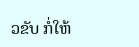ວຂັບ ກໍ່ໃຫ້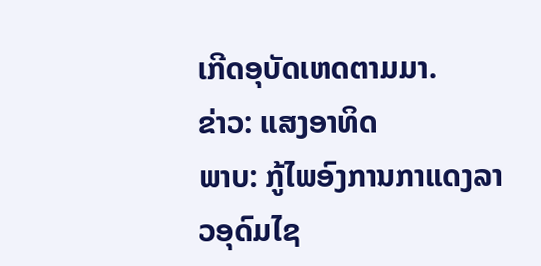ເກີດອຸບັດເຫດຕາມມາ.
ຂ່າວ: ແສງອາທິດ
ພາບ: ກູ້ໄພອົງການກາແດງລາວອຸດົມໄຊ